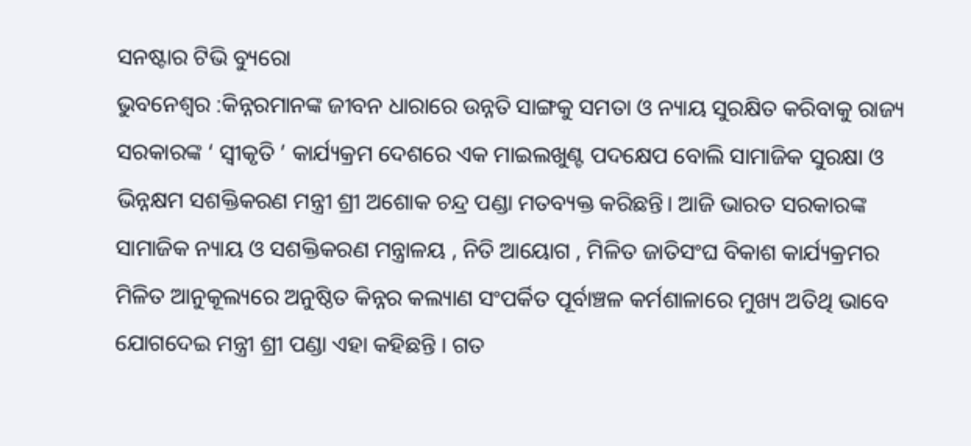ସନଷ୍ଟାର ଟିଭି ବ୍ୟୁରୋ
ଭୁବନେଶ୍ୱର :କିନ୍ନରମାନଙ୍କ ଜୀବନ ଧାରାରେ ଉନ୍ନତି ସାଙ୍ଗକୁ ସମତା ଓ ନ୍ୟାୟ ସୁରକ୍ଷିତ କରିବାକୁ ରାଜ୍ୟ ସରକାରଙ୍କ ‘ ସ୍ଵୀକୃତି ’ କାର୍ଯ୍ୟକ୍ରମ ଦେଶରେ ଏକ ମାଇଲଖୁଣ୍ଟ ପଦକ୍ଷେପ ବୋଲି ସାମାଜିକ ସୁରକ୍ଷା ଓ ଭିନ୍ନକ୍ଷମ ସଶକ୍ତିକରଣ ମନ୍ତ୍ରୀ ଶ୍ରୀ ଅଶୋକ ଚନ୍ଦ୍ର ପଣ୍ଡା ମତବ୍ୟକ୍ତ କରିଛନ୍ତି। ଆଜି ଭାରତ ସରକାରଙ୍କ ସାମାଜିକ ନ୍ୟାୟ ଓ ସଶକ୍ତିକରଣ ମନ୍ତ୍ରାଳୟ , ନିତି ଆୟୋଗ , ମିଳିତ ଜାତିସଂଘ ବିକାଶ କାର୍ଯ୍ୟକ୍ରମର ମିଳିତ ଆନୁକୂଲ୍ୟରେ ଅନୁଷ୍ଠିତ କିନ୍ନର କଲ୍ୟାଣ ସଂପର୍କିତ ପୂର୍ବାଞ୍ଚଳ କର୍ମଶାଳାରେ ମୁଖ୍ୟ ଅତିଥି ଭାବେ ଯୋଗଦେଇ ମନ୍ତ୍ରୀ ଶ୍ରୀ ପଣ୍ଡା ଏହା କହିଛନ୍ତି । ଗତ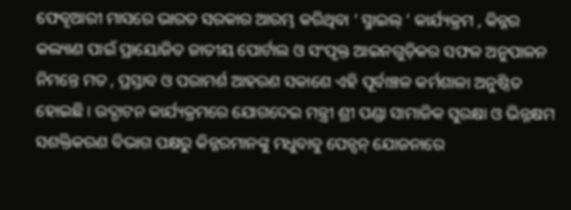ଫେବୃଆରୀ ମାସରେ ଭାରତ ସରକାର ଆରମ୍ଭ କରିଥିବା ‘ ସ୍ମାଇଲ୍ ’ କାର୍ଯ୍ୟକ୍ରମ , କିନ୍ନର କଲ୍ୟାଣ ପାଇଁ ପ୍ରାୟୋଜିତ ଜାତୀୟ ପୋର୍ଟାଲ ଓ ସଂପୃକ୍ତ ଆଇନଗୁଡ଼ିକର ସଫଳ ଅନୁପାଳନ ନିମନ୍ତେ ମତ , ପ୍ରସ୍ତାବ ଓ ପରାମର୍ଶ ଆହରଣ ସକାଶେ ଏହି ପୂର୍ବାଞ୍ଚଳ କର୍ମଶାଳା ଅନୁଷ୍ଠିତ ହୋଇଛି । ଉଦ୍ଘାଟନ କାର୍ଯ୍ୟକ୍ରମରେ ଯୋଗଦେଇ ମନ୍ତ୍ରୀ ଶ୍ରୀ ପଣ୍ଡା ସାମାଜିକ ସୁରକ୍ଷା ଓ ଭିନ୍ନକ୍ଷମ ସଶକ୍ତିକରଣ ବିଭାଗ ପକ୍ଷରୁ କିନ୍ନରମାନଙ୍କୁ ମଧୁବାବୁ ପେନ୍ସନ୍ ଯୋଜନାରେ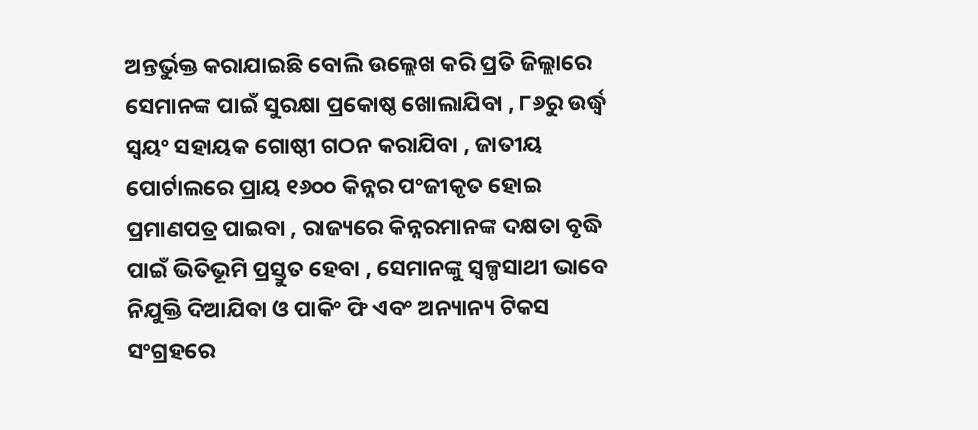ଅନ୍ତର୍ଭୁକ୍ତ କରାଯାଇଛି ବୋଲି ଉଲ୍ଲେଖ କରି ପ୍ରତି ଜିଲ୍ଲାରେ ସେମାନଙ୍କ ପାଇଁ ସୁରକ୍ଷା ପ୍ରକୋଷ୍ଠ ଖୋଲାଯିବା , ୮୬ରୁ ଉର୍ଦ୍ଧ୍ବ ସ୍ଵୟଂ ସହାୟକ ଗୋଷ୍ଠୀ ଗଠନ କରାଯିବା , ଜାତୀୟ ପୋର୍ଟାଲରେ ପ୍ରାୟ ୧୬୦୦ କିନ୍ନର ପଂଜୀକୃତ ହୋଇ ପ୍ରମାଣପତ୍ର ପାଇବା , ରାଜ୍ୟରେ କିନ୍ନରମାନଙ୍କ ଦକ୍ଷତା ବୃଦ୍ଧି ପାଇଁ ଭିତିଭୂମି ପ୍ରସ୍ତୁତ ହେବା , ସେମାନଙ୍କୁ ସ୍ଵଳ୍ପସାଥୀ ଭାବେ ନିଯୁକ୍ତି ଦିଆଯିବା ଓ ପାକିଂ ଫି ଏବଂ ଅନ୍ୟାନ୍ୟ ଟିକସ ସଂଗ୍ରହରେ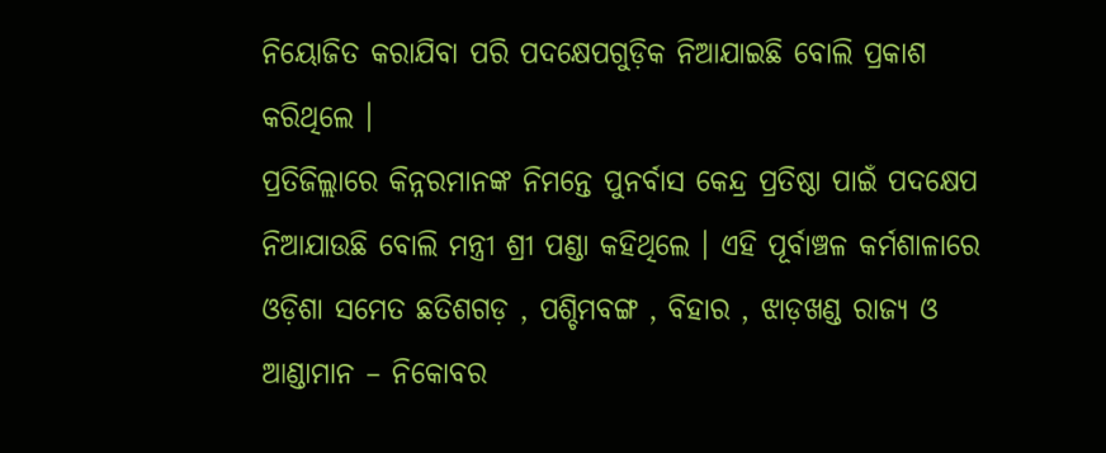ନିୟୋଜିତ କରାଯିବା ପରି ପଦକ୍ଷେପଗୁଡ଼ିକ ନିଆଯାଇଛି ବୋଲି ପ୍ରକାଶ କରିଥିଲେ ।
ପ୍ରତିଜିଲ୍ଲାରେ କିନ୍ନରମାନଙ୍କ ନିମନ୍ତେ ପୁନର୍ବାସ କେନ୍ଦ୍ର ପ୍ରତିଷ୍ଠା ପାଇଁ ପଦକ୍ଷେପ ନିଆଯାଉଛି ବୋଲି ମନ୍ତ୍ରୀ ଶ୍ରୀ ପଣ୍ଡା କହିଥିଲେ । ଏହି ପୂର୍ବାଞ୍ଚଳ କର୍ମଶାଳାରେ ଓଡ଼ିଶା ସମେତ ଛତିଶଗଡ଼ , ପଶ୍ଚିମବଙ୍ଗ , ବିହାର , ଝାଡ଼ଖଣ୍ଡ ରାଜ୍ୟ ଓ ଆଣ୍ଡାମାନ – ନିକୋବର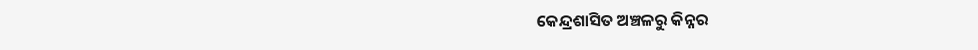କେନ୍ଦ୍ରଶାସିତ ଅଞ୍ଚଳରୁ କିନ୍ନର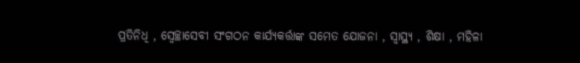ପ୍ରତିନିଧି , ସ୍ଵେଚ୍ଛାସେବୀ ସଂଗଠନ କାର୍ଯ୍ୟକର୍ତ୍ତାଙ୍କ ସମେତ ଯୋଜନା , ସ୍ୱାସ୍ଥ୍ୟ , ଶିକ୍ଷା , ମହିଳା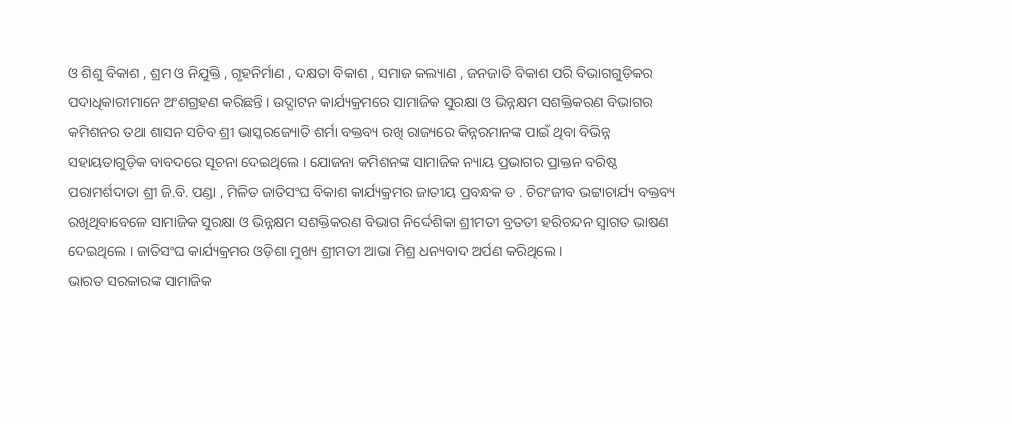ଓ ଶିଶୁ ବିକାଶ , ଶ୍ରମ ଓ ନିଯୁକ୍ତି , ଗୃହନିର୍ମାଣ , ଦକ୍ଷତା ବିକାଶ , ସମାଜ କଲ୍ୟାଣ , ଜନଜାତି ବିକାଶ ପରି ବିଭାଗଗୁଡ଼ିକର ପଦାଧିକାରୀମାନେ ଅଂଶଗ୍ରହଣ କରିଛନ୍ତି । ଉଦ୍ଘାଟନ କାର୍ଯ୍ୟକ୍ରମରେ ସାମାଜିକ ସୁରକ୍ଷା ଓ ଭିନ୍ନକ୍ଷମ ସଶକ୍ତିକରଣ ବିଭାଗର କମିଶନର ତଥା ଶାସନ ସଚିବ ଶ୍ରୀ ଭାସ୍କରଜ୍ୟୋତି ଶର୍ମା ବକ୍ତବ୍ୟ ରଖି ରାଜ୍ୟରେ କିନ୍ନରମାନଙ୍କ ପାଇଁ ଥିବା ବିଭିନ୍ନ ସହାୟତାଗୁଡ଼ିକ ବାବଦରେ ସୂଚନା ଦେଇଥିଲେ । ଯୋଜନା କମିଶନଙ୍କ ସାମାଜିକ ନ୍ୟାୟ ପ୍ରଭାଗର ପ୍ରାକ୍ତନ ବରିଷ୍ଠ ପରାମର୍ଶଦାତା ଶ୍ରୀ ଜି.ବି. ପଣ୍ଡା , ମିଳିତ ଜାତିସଂଘ ବିକାଶ କାର୍ଯ୍ୟକ୍ରମର ଜାତୀୟ ପ୍ରବନ୍ଧକ ଡ . ଚିରଂଜୀବ ଭଟ୍ଟାଚାର୍ଯ୍ୟ ବକ୍ତବ୍ୟ ରଖିଥିବାବେଳେ ସାମାଜିକ ସୁରକ୍ଷା ଓ ଭିନ୍ନକ୍ଷମ ସଶକ୍ତିକରଣ ବିଭାଗ ନିର୍ଦ୍ଦେଶିକା ଶ୍ରୀମତୀ ବ୍ରତତୀ ହରିଚନ୍ଦନ ସ୍ଵାଗତ ଭାଷଣ ଦେଇଥିଲେ । ଜାତିସଂଘ କାର୍ଯ୍ୟକ୍ରମର ଓଡ଼ିଶା ମୁଖ୍ୟ ଶ୍ରୀମତୀ ଆଭା ମିଶ୍ର ଧନ୍ୟବାଦ ଅର୍ପଣ କରିଥିଲେ ।
ଭାରତ ସରକାରଙ୍କ ସାମାଜିକ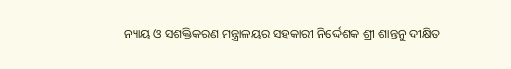ନ୍ୟାୟ ଓ ସଶକ୍ତିକରଣ ମନ୍ତ୍ରାଳୟର ସହକାରୀ ନିର୍ଦ୍ଦେଶକ ଶ୍ରୀ ଶାନ୍ତନୁ ଦୀକ୍ଷିତ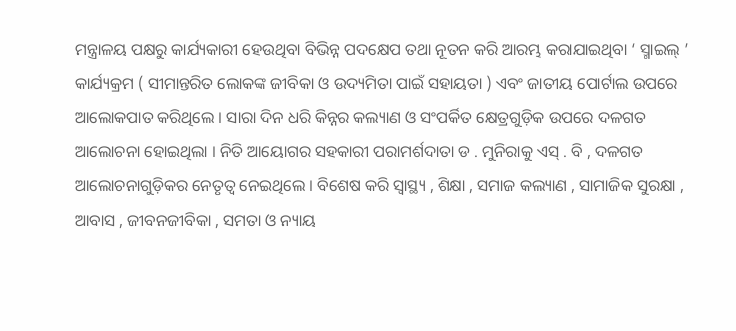ମନ୍ତ୍ରାଳୟ ପକ୍ଷରୁ କାର୍ଯ୍ୟକାରୀ ହେଉଥିବା ବିଭିନ୍ନ ପଦକ୍ଷେପ ତଥା ନୂତନ କରି ଆରମ୍ଭ କରାଯାଇଥିବା ‘ ସ୍ମାଇଲ୍ ’ କାର୍ଯ୍ୟକ୍ରମ ( ସୀମାନ୍ତରିତ ଲୋକଙ୍କ ଜୀବିକା ଓ ଉଦ୍ୟମିତା ପାଇଁ ସହାୟତା ) ଏବଂ ଜାତୀୟ ପୋର୍ଟାଲ ଉପରେ ଆଲୋକପାତ କରିଥିଲେ । ସାରା ଦିନ ଧରି କିନ୍ନର କଲ୍ୟାଣ ଓ ସଂପର୍କିତ କ୍ଷେତ୍ରଗୁଡ଼ିକ ଉପରେ ଦଳଗତ ଆଲୋଚନା ହୋଇଥିଲା । ନିତି ଆୟୋଗର ସହକାରୀ ପରାମର୍ଶଦାତା ଡ . ମୁନିରାକୁ ଏସ୍ . ବି , ଦଳଗତ ଆଲୋଚନାଗୁଡ଼ିକର ନେତୃତ୍ଵ ନେଇଥିଲେ । ବିଶେଷ କରି ସ୍ୱାସ୍ଥ୍ୟ , ଶିକ୍ଷା , ସମାଜ କଲ୍ୟାଣ , ସାମାଜିକ ସୁରକ୍ଷା , ଆବାସ , ଜୀବନଜୀବିକା , ସମତା ଓ ନ୍ୟାୟ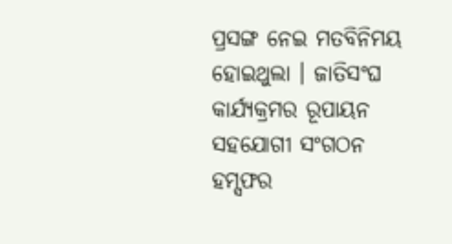ପ୍ରସଙ୍ଗ ନେଇ ମତବିନିମୟ ହୋଇଥୁଲା । ଜାତିସଂଘ କାର୍ଯ୍ୟକ୍ରମର ରୂପାୟନ ସହଯୋଗୀ ସଂଗଠନ ହମ୍ସଫର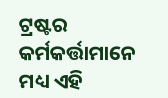ଟ୍ରଷ୍ଟର କର୍ମକର୍ତ୍ତାମାନେ ମଧ୍ୟ ଏହି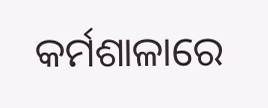କର୍ମଶାଳାରେ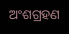ଅଂଶଗ୍ରହଣ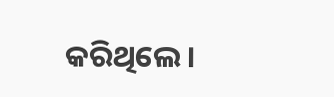କରିଥିଲେ ।